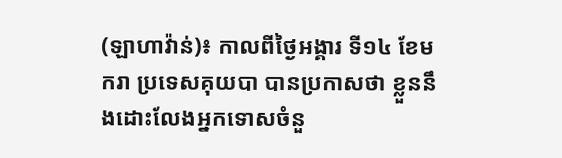(ឡាហាវ៉ាន់)៖ កាលពីថ្ងៃអង្គារ ទី១៤ ខែមករា ប្រទេសគុយបា បានប្រកាសថា ខ្លួននឹងដោះលែងអ្នកទោសចំនួ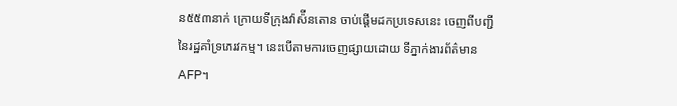ន៥៥៣នាក់ ក្រោយទីក្រុងវ៉ាស៉ីនតោន ចាប់ផ្តើមដកប្រទេសនេះ ចេញពីបញ្ជីនៃរដ្ឋគាំទ្រភេរវកម្ម។ នេះបើតាមការចេញផ្សាយដោយ ទីភ្នាក់ងារព័ត៌មាន AFP។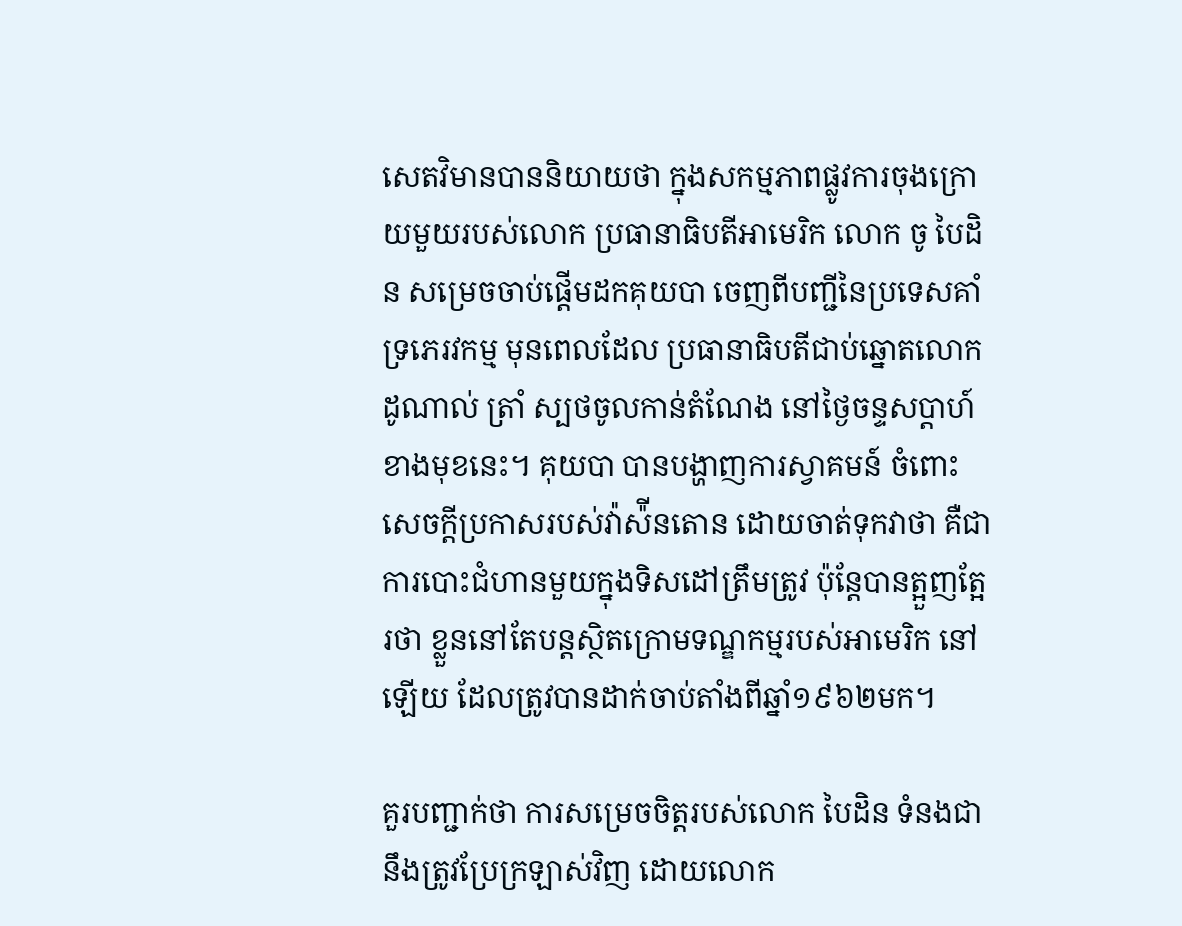សេតវិមានបាននិយាយថា ក្នុងសកម្មភាពផ្លូវការចុងក្រោយមួយរបស់លោក ប្រធានាធិបតីអាមេរិក លោក ចូ បៃដិន សម្រេចចាប់ផ្តើមដកគុយបា ចេញពីបញ្ជីនៃប្រទេសគាំទ្រភេរវកម្ម មុនពេលដែល ប្រធានាធិបតីជាប់ឆ្នោតលោក ដូណាល់ ត្រាំ ស្បថចូលកាន់តំណែង នៅថ្ងៃចន្ទសប្តាហ៍ខាងមុខនេះ។ គុយបា បានបង្ហាញការស្វាគមន៍ ចំពោះសេចក្តីប្រកាសរបស់វ៉ាស៉ីនតោន ដោយចាត់ទុកវាថា គឺជាការបោះជំហានមួយក្នុងទិសដៅត្រឹមត្រូវ ប៉ុន្តែបានត្អួញត្អែរថា ខ្លួននៅតែបន្តស្ថិតក្រោមទណ្ឌកម្មរបស់អាមេរិក នៅឡើយ ដែលត្រូវបានដាក់ចាប់តាំងពីឆ្នាំ១៩៦២មក។

គួរបញ្ជាក់ថា ការសម្រេចចិត្តរបស់លោក បៃដិន ទំនងជានឹងត្រូវប្រែក្រឡាស់វិញ ដោយលោក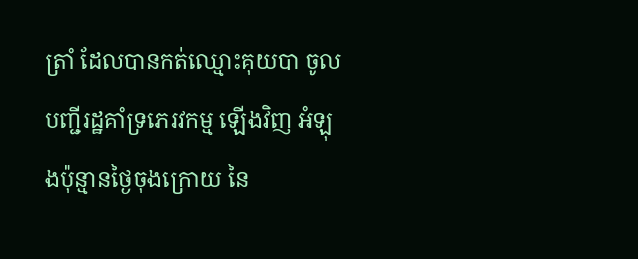ត្រាំ ដែលបានកត់ឈ្មោះគុយបា ចូលបញ្ជីរដ្ឋគាំទ្រភេរវកម្ម ឡើងវិញ អំឡុងប៉ុន្មានថ្ងៃចុងក្រោយ នៃ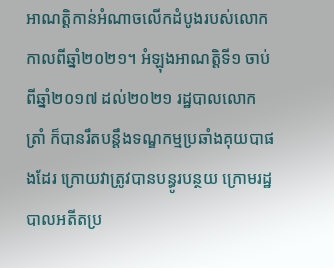អាណត្តិកាន់អំណាចលើកដំបូងរបស់លោក កាលពីឆ្នាំ២០២១។ អំឡុងអាណត្តិទី១ ចាប់ពីឆ្នាំ២០១៧ ដល់២០២១ រដ្ឋបាលលោក ត្រាំ ក៏បានរឹតបន្តឹងទណ្ឌកម្មប្រឆាំងគុយបាផងដែរ ក្រោយវាត្រូវបានបន្ធូរបន្ថយ ក្រោមរដ្ឋបាលអតីតប្រ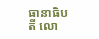ធានាធិបតី លោ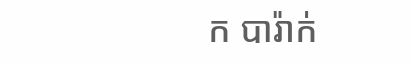ក បារ៉ាក់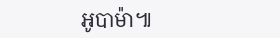អូបាម៉ា៕